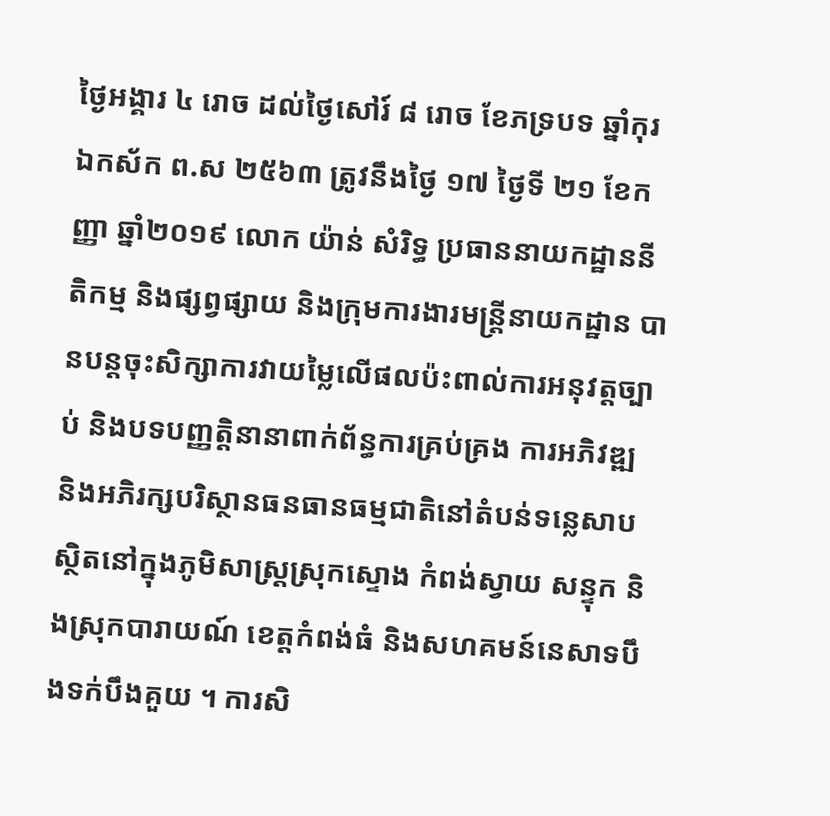ថ្ងៃអង្គារ ៤ រោច ដល់ថ្ងៃសៅរ៍ ៨ រោច ខែភទ្របទ ឆ្នាំកុរ ឯកស័ក ព.ស ២៥៦៣ ត្រូវនឹងថ្ងៃ ១៧ ថ្ងៃទី ២១ ខែកញ្ញា ឆ្នាំ២០១៩ លោក យ៉ាន់ សំរិទ្ធ ប្រធាននាយកដ្ឋាននីតិកម្ម និងផ្សព្វផ្សាយ និងក្រុមការងារមន្ត្រីនាយកដ្ឋាន បានបន្តចុះសិក្សាការវាយម្លៃលើផលប៉ះពាល់ការអនុវត្តច្បាប់ និងបទបញ្ញត្តិនានាពាក់ព័ន្ធការគ្រប់គ្រង ការអភិវឌ្ឍ និងអភិរក្សបរិស្ថានធនធានធម្មជាតិនៅតំបន់ទន្លេសាប ស្ថិតនៅក្នុងភូមិសាស្ត្រស្រុកស្ទោង កំពង់ស្វាយ សន្ទុក និងស្រុកបារាយណ៍ ខេត្តកំពង់ធំ និងសហគមន៍នេសាទបឹងទក់បឹងគួយ ។ ការសិ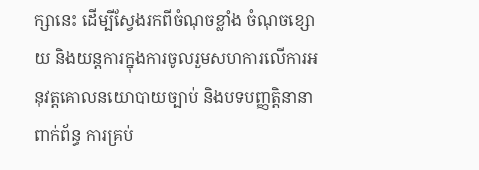ក្សានេះ ដើម្បីស្វែងរកពីចំណុចខ្លាំង ចំណុចខ្សោយ និងយន្តការក្នុងការចូលរួមសហការលើការអនុវត្តគោលនយោបាយច្បាប់ និងបទបញ្ញត្តិនានាពាក់ព័ន្ធ ការគ្រប់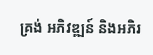គ្រង់ អភិវឌ្ឍន៍ និងអភិរ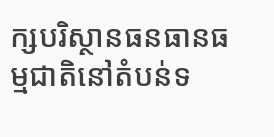ក្សបរិស្ថានធនធានធម្មជាតិនៅតំបន់ទ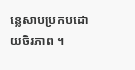ន្លេសាបប្រកបដោយចិរភាព ។